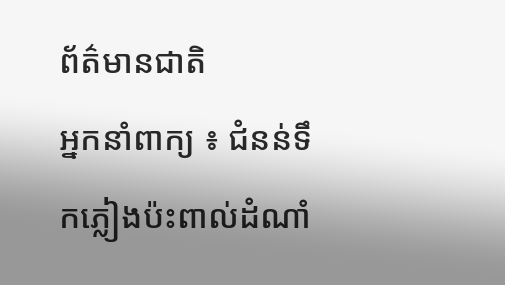ព័ត៌មានជាតិ
អ្នកនាំពាក្យ ៖ ជំនន់ទឹកភ្លៀងប៉ះពាល់ដំណាំ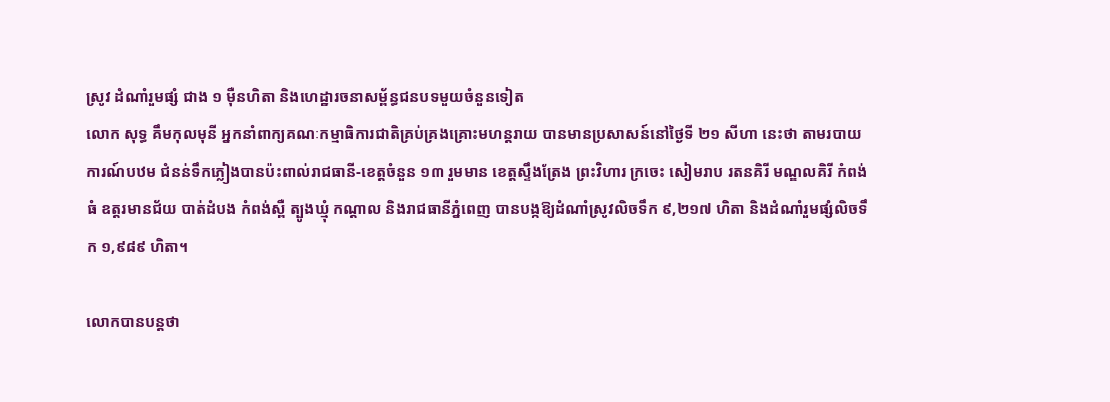ស្រូវ ដំណាំរួមផ្សំ ជាង ១ ម៉ឺនហិតា និងហេដ្ឋារចនាសម្ព័ន្ធជនបទមួយចំនួនទៀត
លោក សុទ្ធ គឹមកុលមុនី អ្នកនាំពាក្យគណៈកម្មាធិការជាតិគ្រប់គ្រងគ្រោះមហន្តរាយ បានមានប្រសាសន៍នៅថ្ងៃទី ២១ សីហា នេះថា តាមរបាយការណ៍បឋម ជំនន់ទឹកភ្លៀងបានប៉ះពាល់រាជធានី-ខេត្តចំនួន ១៣ រួមមាន ខេត្តស្ទឹងត្រែង ព្រះវិហារ ក្រចេះ សៀមរាប រតនគិរី មណ្ឌលគិរី កំពង់ធំ ឧត្តរមានជ័យ បាត់ដំបង កំពង់ស្ពឺ ត្បូងឃ្មុំ កណ្ដាល និងរាជធានីភ្នំពេញ បានបង្កឱ្យដំណាំស្រូវលិចទឹក ៩,២១៧ ហិតា និងដំណាំរួមផ្សំលិចទឹក ១,៩៨៩ ហិតា។

លោកបានបន្តថា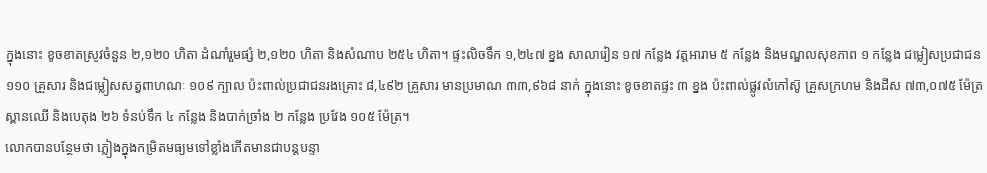ក្នុងនោះ ខូចខាតស្រូវចំនួន ២,១២០ ហិតា ដំណាំរួមផ្សំ ២,១២០ ហិតា និងសំណាប ២៥៤ ហិតា។ ផ្ទះលិចទឹក ១,២៤៧ ខ្នង សាលារៀន ១៧ កន្លែង វត្តអារាម ៥ កន្លែង និងមណ្ឌលសុខភាព ១ កន្លែង ជម្លៀសប្រជាជន ១១០ គ្រួសារ និងជម្លៀសសត្វពាហណៈ ១០៩ ក្បាល ប៉ះពាល់ប្រជាជនរងគ្រោះ ៨,៤៩២ គ្រួសារ មានប្រមាណ ៣៣,៩៦៨ នាក់ ក្នុងនោះ ខូចខាតផ្ទះ ៣ ខ្នង ប៉ះពាល់ផ្លូវលំកៅស៊ូ គ្រួសក្រហម និងដីស ៧៣,០៧៥ ម៉ែត្រ ស្ពានឈើ និងបេតុង ២៦ ទំនប់ទឹក ៤ កន្លែង និងបាក់ច្រាំង ២ កន្លែង ប្រវែង ១០៥ ម៉ែត្រ។
លោកបានបន្ថែមថា ភ្លៀងក្នុងកម្រិតមធ្យមទៅខ្លាំងកើតមានជាបន្តបន្ទា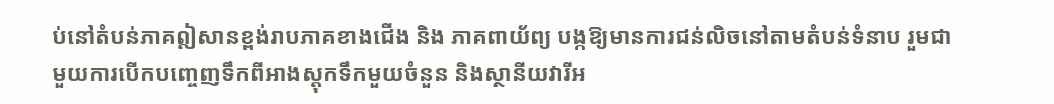ប់នៅតំបន់ភាគឦសានខ្ពង់រាបភាគខាងជើង និង ភាគពាយ័ព្យ បង្កឱ្យមានការជន់លិចនៅតាមតំបន់ទំនាប រួមជាមួយការបើកបញ្ចេញទឹកពីអាងស្តុកទឹកមួយចំនួន និងស្ថានីយវារីអ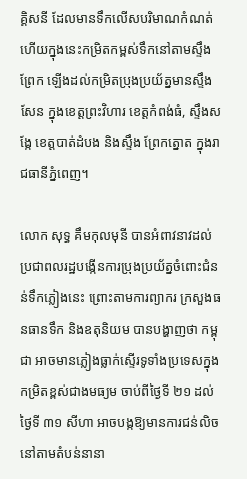គ្គិសនី ដែលមានទឹកលើសបរិមាណកំណត់ ហើយក្នុងនេះកម្រិតកម្ពស់ទឹកនៅតាមស្ទឹង ព្រែក ឡើងដល់កម្រិតប្រុងប្រយ័ត្នមានស្ទឹងសែន ក្នុងខេត្តព្រះវិហារ ខេត្តកំពង់ធំ, ស្ទឹងសង្កែ ខេត្តបាត់ដំបង និងស្ទឹង ព្រែកត្នោត ក្នុងរាជធានីភ្នំពេញ។

លោក សុទ្ធ គឹមកុលមុនី បានអំពាវនាវដល់ប្រជាពលរដ្ឋបង្កើនការប្រុងប្រយ័ត្នចំពោះជំនន់ទឹកភ្លៀងនេះ ព្រោះតាមការព្យាករ ក្រសួងធនធានទឹក និងឧតុនិយម បានបង្ហាញថា កម្ពុជា អាចមានភ្លៀងធ្លាក់ស្ទើរទូទាំងប្រទេសក្នុងកម្រិតខ្ពស់ជាងមធ្យម ចាប់ពីថ្ងៃទី ២១ ដល់ ថ្ងៃទី ៣១ សីហា អាចបង្កឱ្យមានការជន់លិចនៅតាមតំបន់នានា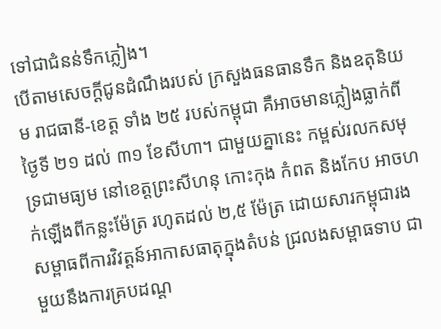ទៅជាជំនន់ទឹកភ្លៀង។
បើតាមសេចក្ដីជូនដំណឹងរបស់ ក្រសួងធនធានទឹក និងឧតុនិយម រាជធានី-ខេត្ត ទាំង ២៥ របស់កម្ពុជា គឺអាចមានភ្លៀងធ្លាក់ពីថ្ងៃទី ២១ ដល់ ៣១ ខែសីហា។ ជាមួយគ្នានេះ កម្ពស់រលកសមុទ្រជាមធ្យម នៅខេត្តព្រះសីហនុ កោះកុង កំពត និងកែប អាចហក់ឡើងពីកន្លះម៉ែត្រ រហូតដល់ ២,៥ ម៉ែត្រ ដោយសារកម្ពុជារងសម្ពាធពីការវិវត្តន៍អាកាសធាតុក្នុងតំបន់ ជ្រលងសម្ពាធទាប ជាមួយនឹងការគ្របដណ្ដ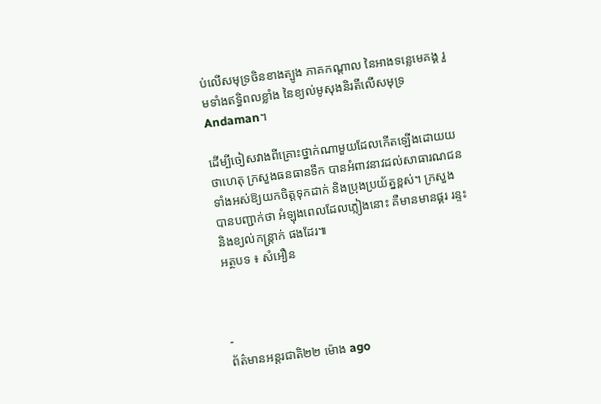ប់លើសមុទ្រចិនខាងត្បូង ភាគកណ្តាល នៃអាងទន្លេមេគង្គ រួមទាំងឥទ្ធិពលខ្លាំង នៃខ្យល់មូសុងនិរតីលើសមុទ្រ Andaman។

ដើម្បីចៀសវាងពីគ្រោះថ្នាក់ណាមួយដែលកើតឡើងដោយយថាហេតុ ក្រសួងធនធានទឹក បានអំពាវនាវដល់សាធារណជនទាំងអស់ឱ្យយកចិត្តទុកដាក់ និងប្រុងប្រយ័ត្នខ្ពស់។ ក្រសួង បានបញ្ជាក់ថា អំឡុងពេលដែលភ្លៀងនោះ គឺមានមានផ្គរ រន្ទះ និងខ្យល់កន្ត្រាក់ ផងដែរ៕
អត្ថបទ ៖ សំអឿន



-
ព័ត៌មានអន្ដរជាតិ២២ ម៉ោង ago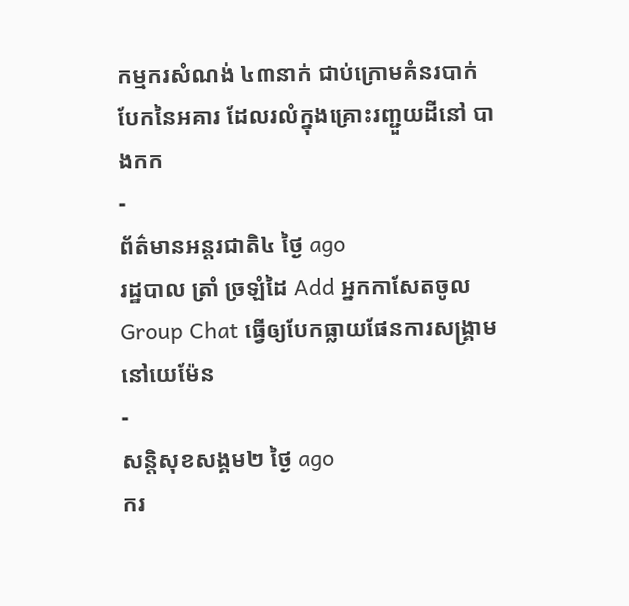កម្មករសំណង់ ៤៣នាក់ ជាប់ក្រោមគំនរបាក់បែកនៃអគារ ដែលរលំក្នុងគ្រោះរញ្ជួយដីនៅ បាងកក
-
ព័ត៌មានអន្ដរជាតិ៤ ថ្ងៃ ago
រដ្ឋបាល ត្រាំ ច្រឡំដៃ Add អ្នកកាសែតចូល Group Chat ធ្វើឲ្យបែកធ្លាយផែនការសង្គ្រាម នៅយេម៉ែន
-
សន្តិសុខសង្គម២ ថ្ងៃ ago
ករ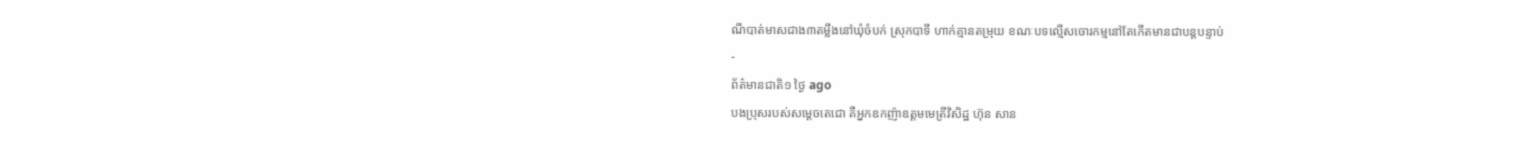ណីបាត់មាសជាង៣តម្លឹងនៅឃុំចំបក់ ស្រុកបាទី ហាក់គ្មានតម្រុយ ខណៈបទល្មើសចោរកម្មនៅតែកើតមានជាបន្តបន្ទាប់
-
ព័ត៌មានជាតិ១ ថ្ងៃ ago
បងប្រុសរបស់សម្ដេចតេជោ គឺអ្នកឧកញ៉ាឧត្តមមេត្រីវិសិដ្ឋ ហ៊ុន សាន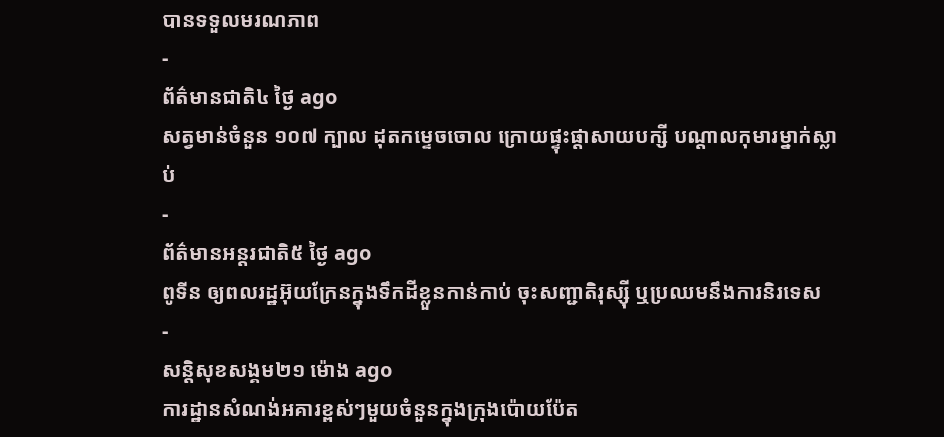បានទទួលមរណភាព
-
ព័ត៌មានជាតិ៤ ថ្ងៃ ago
សត្វមាន់ចំនួន ១០៧ ក្បាល ដុតកម្ទេចចោល ក្រោយផ្ទុះផ្ដាសាយបក្សី បណ្តាលកុមារម្នាក់ស្លាប់
-
ព័ត៌មានអន្ដរជាតិ៥ ថ្ងៃ ago
ពូទីន ឲ្យពលរដ្ឋអ៊ុយក្រែនក្នុងទឹកដីខ្លួនកាន់កាប់ ចុះសញ្ជាតិរុស្ស៊ី ឬប្រឈមនឹងការនិរទេស
-
សន្តិសុខសង្គម២១ ម៉ោង ago
ការដ្ឋានសំណង់អគារខ្ពស់ៗមួយចំនួនក្នុងក្រុងប៉ោយប៉ែត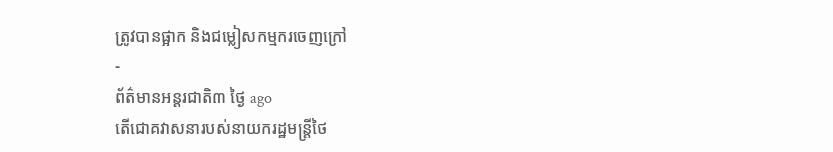ត្រូវបានផ្អាក និងជម្លៀសកម្មករចេញក្រៅ
-
ព័ត៌មានអន្ដរជាតិ៣ ថ្ងៃ ago
តើជោគវាសនារបស់នាយករដ្ឋមន្ត្រីថៃ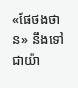«ផែថងថាន» នឹងទៅជាយ៉ា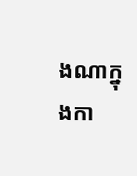ងណាក្នុងកា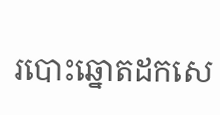របោះឆ្នោតដកសេ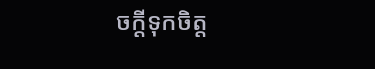ចក្តីទុកចិត្ត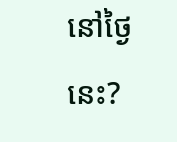នៅថ្ងៃនេះ?